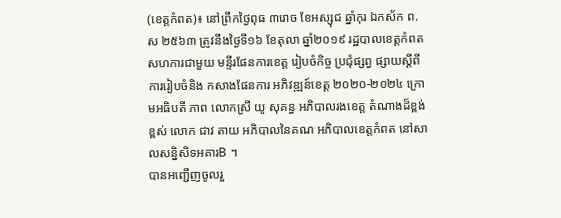(ខេត្តកំពត)៖ នៅព្រឹកថ្ងៃពុធ ៣រោច ខែអស្សុជ ឆ្នាំកុរ ឯកស័ក ព.ស ២៥៦៣ ត្រូវនឹងថ្ងៃទី១៦ ខែតុលា ឆ្នាំ២០១៩ រដ្ឋបាលខេត្តកំពត សហការជាមួយ មន្ទីរផែនការខេត្ត រៀបចំកិច្ច ប្រជុំផ្សព្វ ផ្សាយស្តីពីការរៀបចំនិង កសាងផែនការ អភិវឌ្ឍន៍ខេត្ត ២០២០-២០២៤ ក្រោមអធិបតី ភាព លោកស្រី យូ សុគន្ធ អភិបាលរងខេត្ត តំណាងដ៏ខ្ពង់ខ្ពស់ លោក ជាវ តាយ អភិបាលនៃគណ អភិបាលខេត្តកំពត នៅសាលសន្និសិទអគារB ។
បានអញ្ជើញចូលរួ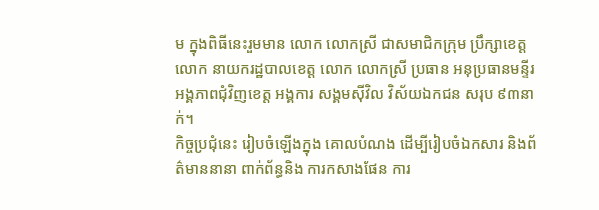ម ក្នុងពិធីនេះរួមមាន លោក លោកស្រី ជាសមាជិកក្រុម ប្រឹក្សាខេត្ត លោក នាយករដ្ឋបាលខេត្ត លោក លោកស្រី ប្រធាន អនុប្រធានមន្ទីរ អង្គភាពជុំវិញខេត្ត អង្គការ សង្គមស៊ីវិល វិស័យឯកជន សរុប ៩៣នាក់។
កិច្ចប្រជុំនេះ រៀបចំឡើងក្នុង គោលបំណង ដើម្បីរៀបចំឯកសារ និងព័ត៌មាននានា ពាក់ព័ន្ធនិង ការកសាងផែន ការ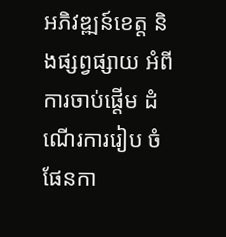អភិវឌ្ឍន៍ខេត្ត និងផ្សព្វផ្សាយ អំពីការចាប់ផ្តើម ដំណើរការរៀប ចំផែនកា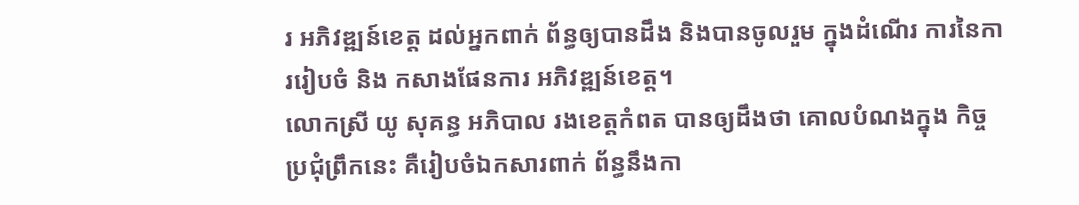រ អភិវឌ្ឍន៍ខេត្ត ដល់អ្នកពាក់ ព័ន្ធឲ្យបានដឹង និងបានចូលរួម ក្នុងដំណើរ ការនៃការរៀបចំ និង កសាងផែនការ អភិវឌ្ឍន៍ខេត្ត។
លោកស្រី យូ សុគន្ធ អភិបាល រងខេត្តកំពត បានឲ្យដឹងថា គោលបំណងក្នុង កិច្ចប្រជុំព្រឹកនេះ គឺរៀបចំឯកសារពាក់ ព័ន្ធនឹងកា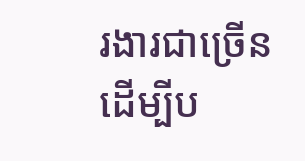រងារជាច្រើន ដើម្បីប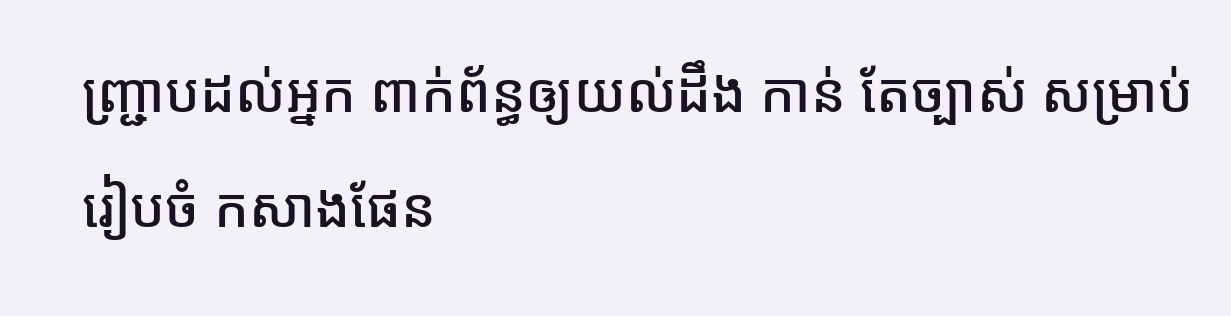ញ្រ្ជាបដល់អ្នក ពាក់ព័ន្ធឲ្យយល់ដឹង កាន់ តែច្បាស់ សម្រាប់រៀបចំ កសាងផែន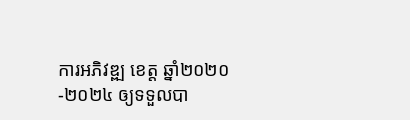ការអភិវឌ្ឍ ខេត្ត ឆ្នាំ២០២០-២០២៤ ឲ្យទទួលបា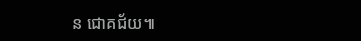ន ជោគជ័យ៕